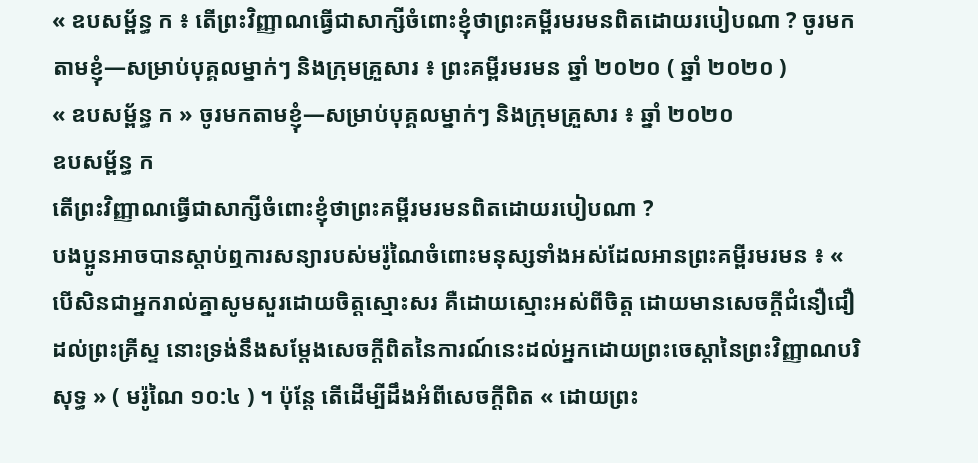« ឧបសម្ព័ន្ធ ក ៖ តើព្រះវិញ្ញាណធ្វើជាសាក្សីចំពោះខ្ញុំថាព្រះគម្ពីរមរមនពិតដោយរបៀបណា ? ចូរមកតាមខ្ញុំ—សម្រាប់បុគ្គលម្នាក់ៗ និងក្រុមគ្រួសារ ៖ ព្រះគម្ពីរមរមន ឆ្នាំ ២០២០ ( ឆ្នាំ ២០២០ )
« ឧបសម្ព័ន្ធ ក » ចូរមកតាមខ្ញុំ—សម្រាប់បុគ្គលម្នាក់ៗ និងក្រុមគ្រួសារ ៖ ឆ្នាំ ២០២០
ឧបសម្ព័ន្ធ ក
តើព្រះវិញ្ញាណធ្វើជាសាក្សីចំពោះខ្ញុំថាព្រះគម្ពីរមរមនពិតដោយរបៀបណា ?
បងប្អូនអាចបានស្ដាប់ឮការសន្យារបស់មរ៉ូណៃចំពោះមនុស្សទាំងអស់ដែលអានព្រះគម្ពីរមរមន ៖ « បើសិនជាអ្នករាល់គ្នាសូមសួរដោយចិត្តស្មោះសរ គឺដោយស្មោះអស់ពីចិត្ត ដោយមានសេចក្ដីជំនឿជឿដល់ព្រះគ្រីស្ទ នោះទ្រង់នឹងសម្ដែងសេចក្ដីពិតនៃការណ៍នេះដល់អ្នកដោយព្រះចេស្ដានៃព្រះវិញ្ញាណបរិសុទ្ធ » ( មរ៉ូណៃ ១០:៤ ) ។ ប៉ុន្តែ តើដើម្បីដឹងអំពីសេចក្ដីពិត « ដោយព្រះ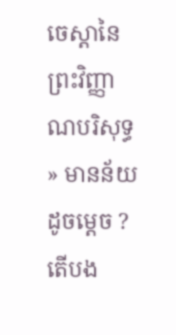ចេស្តានៃព្រះវិញ្ញាណបរិសុទ្ធ » មានន័យដូចម្តេច ? តើបង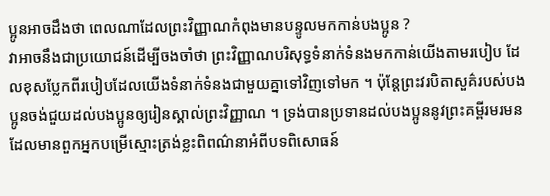ប្អូនអាចដឹងថា ពេលណាដែលព្រះវិញ្ញាណកំពុងមានបន្ទូលមកកាន់បងប្អូន ?
វាអាចនឹងជាប្រយោជន៍ដើម្បីចងចាំថា ព្រះវិញ្ញាណបរិសុទ្ធទំនាក់ទំនងមកកាន់យើងតាមរបៀប ដែលខុសប្លែកពីរបៀបដែលយើងទំនាក់ទំនងជាមួយគ្នាទៅវិញទៅមក ។ ប៉ុន្តែព្រះវរបិតាសួគ៌របស់បងប្អូនចង់ជួយដល់បងប្អូនឲ្យរៀនស្គាល់ព្រះវិញ្ញាណ ។ ទ្រង់បានប្រទានដល់បងប្អូននូវព្រះគម្ពីរមរមន ដែលមានពួកអ្នកបម្រើស្មោះត្រង់ខ្លះពិពណ៌នាអំពីបទពិសោធន៍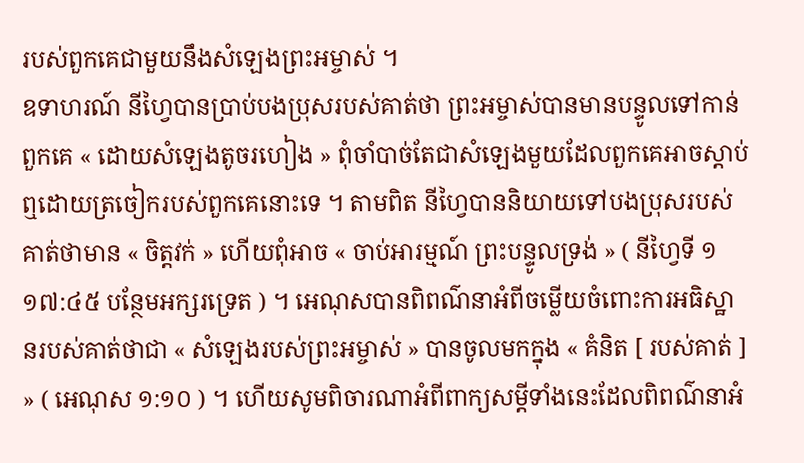របស់ពួកគេជាមួយនឹងសំឡេងព្រះអម្ចាស់ ។
ឧទាហរណ៍ នីហ្វៃបានប្រាប់បងប្រុសរបស់គាត់ថា ព្រះអម្ចាស់បានមានបន្ទូលទៅកាន់ពួកគេ « ដោយសំឡេងតូចរហៀង » ពុំចាំបាច់តែជាសំឡេងមួយដែលពួកគេអាចស្ដាប់ឮដោយត្រចៀករបស់ពួកគេនោះទេ ។ តាមពិត នីហ្វៃបាននិយាយទៅបងប្រុសរបស់គាត់ថាមាន « ចិត្តវក់ » ហើយពុំអាច « ចាប់អារម្មណ៍ ព្រះបន្ទូលទ្រង់ » ( នីហ្វៃទី ១ ១៧:៤៥ បន្ថែមអក្សរទ្រេត ) ។ អេណុសបានពិពណ៌នាអំពីចម្លើយចំពោះការអធិស្ឋានរបស់គាត់ថាជា « សំឡេងរបស់ព្រះអម្ចាស់ » បានចូលមកក្នុង « គំនិត [ របស់គាត់ ] » ( អេណុស ១:១០ ) ។ ហើយសូមពិចារណាអំពីពាក្យសម្ដីទាំងនេះដែលពិពណ៌នាអំ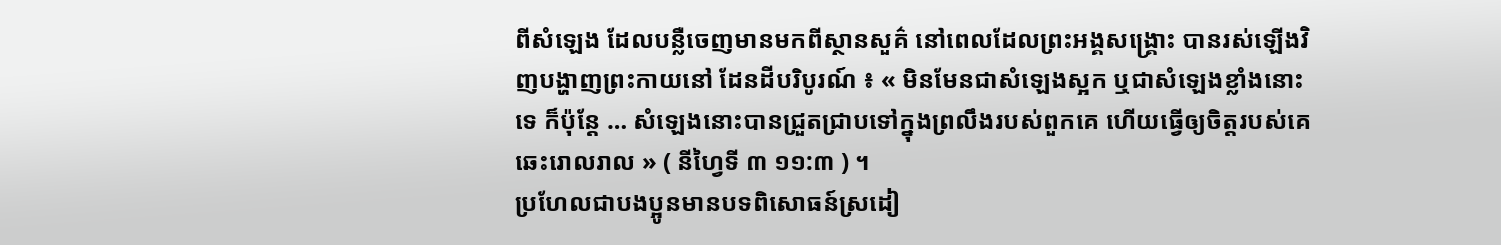ពីសំឡេង ដែលបន្លឺចេញមានមកពីស្ថានសួគ៌ នៅពេលដែលព្រះអង្គសង្គ្រោះ បានរស់ឡើងវិញបង្ហាញព្រះកាយនៅ ដែនដីបរិបូរណ៍ ៖ « មិនមែនជាសំឡេងស្អក ឬជាសំឡេងខ្លាំងនោះទេ ក៏ប៉ុន្ដែ … សំឡេងនោះបានជ្រួតជ្រាបទៅក្នុងព្រលឹងរបស់ពួកគេ ហើយធ្វើឲ្យចិត្តរបស់គេឆេះរោលរាល » ( នីហ្វៃទី ៣ ១១:៣ ) ។
ប្រហែលជាបងប្អូនមានបទពិសោធន៍ស្រដៀ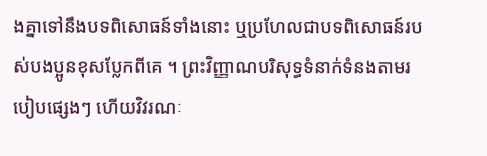ងគ្នាទៅនឹងបទពិសោធន៍ទាំងនោះ ឬប្រហែលជាបទពិសោធន៍របស់បងប្អូនខុសប្លែកពីគេ ។ ព្រះវិញ្ញាណបរិសុទ្ធទំនាក់ទំនងតាមរបៀបផ្សេងៗ ហើយវិវរណៈ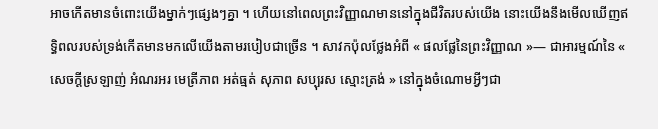អាចកើតមានចំពោះយើងម្នាក់ៗផ្សេងៗគ្នា ។ ហើយនៅពេលព្រះវិញ្ញាណមាននៅក្នុងជីវិតរបស់យើង នោះយើងនឹងមើលឃើញឥទ្ធិពលរបស់ទ្រង់កើតមានមកលើយើងតាមរបៀបជាច្រើន ។ សាវកប៉ុលថ្លែងអំពី « ផលផ្លែនៃព្រះវិញ្ញាណ »— ជាអារម្មណ៍នៃ « សេចក្ដីស្រឡាញ់ អំណរអរ មេត្រីភាព អត់ធ្មត់ សុភាព សប្បុរស ស្មោះត្រង់ » នៅក្នុងចំណោមអ្វីៗជា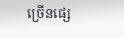ច្រើនផ្សេ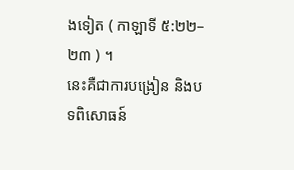ងទៀត ( កាឡាទី ៥:២២–២៣ ) ។
នេះគឺជាការបង្រៀន និងបទពិសោធន៍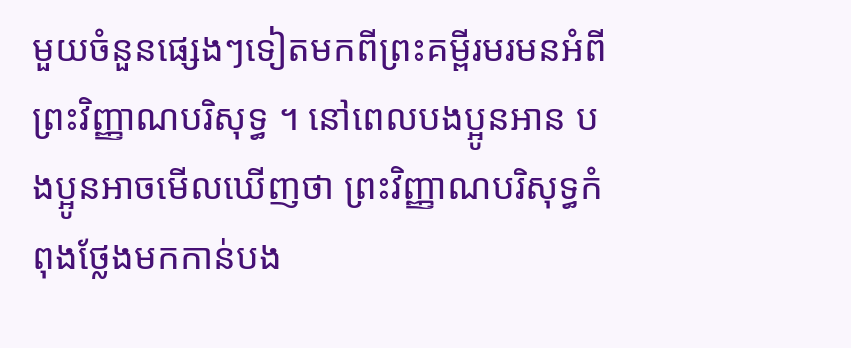មួយចំនួនផ្សេងៗទៀតមកពីព្រះគម្ពីរមរមនអំពីព្រះវិញ្ញាណបរិសុទ្ធ ។ នៅពេលបងប្អូនអាន បងប្អូនអាចមើលឃើញថា ព្រះវិញ្ញាណបរិសុទ្ធកំពុងថ្លែងមកកាន់បង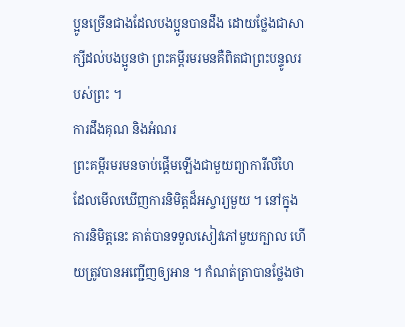ប្អូនច្រើនជាងដែលបងប្អូនបានដឹង ដោយថ្លែងជាសាក្សីដល់បងប្អូនថា ព្រះគម្ពីរមរមនគឺពិតជាព្រះបន្ទូលរបស់ព្រះ ។
ការដឹងគុណ និងអំណរ
ព្រះគម្ពីរមរមនចាប់ផ្តើមឡើងជាមួយព្យាការីលីហៃដែលមើលឃើញការនិមិត្តដ៏អស្ចារ្យមួយ ។ នៅក្នុងការនិមិត្តនេះ គាត់បានទទួលសៀវភៅមួយក្បាល ហើយត្រូវបានអញ្ជើញឲ្យអាន ។ កំណត់ត្រាបានថ្លែងថា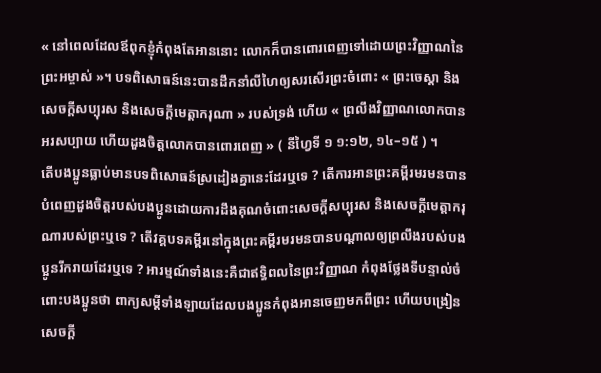« នៅពេលដែលឪពុកខ្ញុំកំពុងតែអាននោះ លោកក៏បានពោរពេញទៅដោយព្រះវិញ្ញាណនៃព្រះអម្ចាស់ »។ បទពិសោធន៍នេះបានដឹកនាំលីហៃឲ្យសរសើរព្រះចំពោះ « ព្រះចេស្ដា និងសេចក្ដីសប្បុរស និងសេចក្ដីមេត្តាករុណា » របស់ទ្រង់ ហើយ « ព្រលឹងវិញ្ញាណលោកបានអរសប្បាយ ហើយដួងចិត្តលោកបានពោរពេញ » ( នីហ្វៃទី ១ ១:១២, ១៤–១៥ ) ។
តើបងប្អូនធ្លាប់មានបទពិសោធន៍ស្រដៀងគ្នានេះដែរឬទេ ? តើការអានព្រះគម្ពីរមរមនបានបំពេញដួងចិត្តរបស់បងប្អូនដោយការដឹងគុណចំពោះសេចក្ដីសប្បុរស និងសេចក្ដីមេត្តាករុណារបស់ព្រះឬទេ ? តើវគ្គបទគម្ពីរនៅក្នុងព្រះគម្ពីរមរមនបានបណ្ដាលឲ្យព្រលឹងរបស់បងប្អូនរីករាយដែរឬទេ ? អារម្មណ៍ទាំងនេះគឺជាឥទ្ធិពលនៃព្រះវិញ្ញាណ កំពុងថ្លែងទីបន្ទាល់ចំពោះបងប្អូនថា ពាក្យសម្ដីទាំងឡាយដែលបងប្អូនកំពុងអានចេញមកពីព្រះ ហើយបង្រៀនសេចក្ដី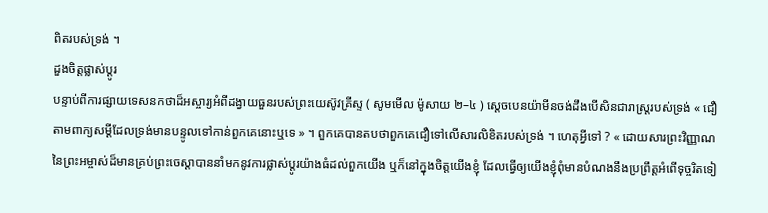ពិតរបស់ទ្រង់ ។
ដួងចិត្តផ្លាស់ប្ដូរ
បន្ទាប់ពីការផ្សាយទេសនកថាដ៏អស្ចារ្យអំពីដង្វាយធួនរបស់ព្រះយេស៊ូវគ្រីស្ទ ( សូមមើល ម៉ូសាយ ២–៤ ) ស្ដេចបេនយ៉ាមីនចង់ដឹងបើសិនជារាស្ត្ររបស់ទ្រង់ « ជឿតាមពាក្យសម្ដីដែលទ្រង់មានបន្ទូលទៅកាន់ពួកគេនោះឬទេ » ។ ពួកគេបានតបថាពួកគេជឿទៅលើសារលិខិតរបស់ទ្រង់ ។ ហេតុអ្វីទៅ ? « ដោយសារព្រះវិញ្ញាណនៃព្រះអម្ចាស់ដ៏មានគ្រប់ព្រះចេស្ដាបាននាំមកនូវការផ្លាស់ប្ដូរយ៉ាងធំដល់ពួកយើង ឬក៏នៅក្នុងចិត្តយើងខ្ញុំ ដែលធ្វើឲ្យយើងខ្ញុំពុំមានបំណងនឹងប្រព្រឹត្តអំពើទុច្ចរិតទៀ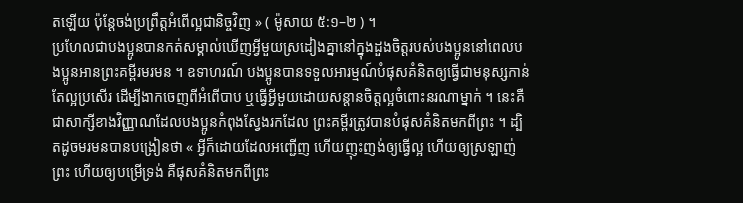តឡើយ ប៉ុន្តែចង់ប្រព្រឹត្តអំពើល្អជានិច្ចវិញ » ( ម៉ូសាយ ៥:១–២ ) ។
ប្រហែលជាបងប្អូនបានកត់សម្គាល់ឃើញអ្វីមួយស្រដៀងគ្នានៅក្នុងដួងចិត្តរបស់បងប្អូននៅពេលបងប្អូនអានព្រះគម្ពីរមរមន ។ ឧទាហរណ៍ បងប្អូនបានទទួលអារម្មណ៍បំផុសគំនិតឲ្យធ្វើជាមនុស្សកាន់តែល្អប្រសើរ ដើម្បីងាកចេញពីអំពើបាប ឬធ្វើអ្វីមួយដោយសន្ដានចិត្តល្អចំពោះនរណាម្នាក់ ។ នេះគឺជាសាក្សីខាងវិញ្ញាណដែលបងប្អូនកំពុងស្វែងរកដែល ព្រះគម្ពីរត្រូវបានបំផុសគំនិតមកពីព្រះ ។ ដ្បិតដូចមរមនបានបង្រៀនថា « អ្វីក៏ដោយដែលអញ្ជើញ ហើយញុះញង់ឲ្យធ្វើល្អ ហើយឲ្យស្រឡាញ់ព្រះ ហើយឲ្យបម្រើទ្រង់ គឺផុសគំនិតមកពីព្រះ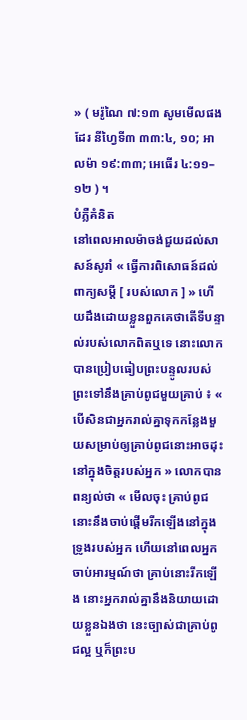» ( មរ៉ូណៃ ៧:១៣ សូមមើលផងដែរ នីហ្វៃទី៣ ៣៣:៤, ១០; អាលម៉ា ១៩:៣៣; អេធើរ ៤:១១–១២ ) ។
បំភ្លឺគំនិត
នៅពេលអាលម៉ាចង់ជួយដល់សាសន៍សូរាំ « ធ្វើការពិសោធន៍ដល់ពាក្យសម្ដី [ របស់លោក ] » ហើយដឹងដោយខ្លួនពួកគេថាតើទីបន្ទាល់របស់លោកពិតឬទេ នោះលោកបានប្រៀបធៀបព្រះបន្ទូលរបស់ព្រះទៅនឹងគ្រាប់ពូជមួយគ្រាប់ ៖ « បើសិនជាអ្នករាល់គ្នាទុកកន្លែងមួយសម្រាប់ឲ្យគ្រាប់ពូជនោះអាចដុះនៅក្នុងចិត្តរបស់អ្នក » លោកបានពន្យល់ថា « មើលចុះ គ្រាប់ពូជនោះនឹងចាប់ផ្ដើមរីកឡើងនៅក្នុងទ្រូងរបស់អ្នក ហើយនៅពេលអ្នកចាប់អារម្មណ៍ថា គ្រាប់នោះរីកឡើង នោះអ្នករាល់គ្នានឹងនិយាយដោយខ្លួនឯងថា នេះច្បាស់ជាគ្រាប់ពូជល្អ ឬក៏ព្រះប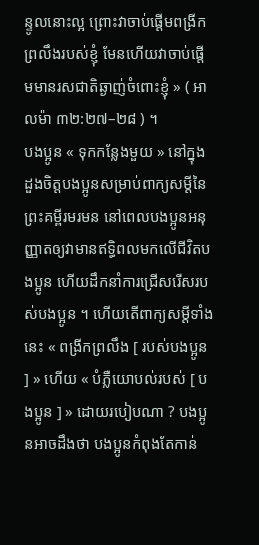ន្ទូលនោះល្អ ព្រោះវាចាប់ផ្ដើមពង្រីកព្រលឹងរបស់ខ្ញុំ មែនហើយវាចាប់ផ្តើមមានរសជាតិឆ្ងាញ់ចំពោះខ្ញុំ » ( អាលម៉ា ៣២:២៧–២៨ ) ។
បងប្អូន « ទុកកន្លែងមួយ » នៅក្នុងដួងចិត្តបងប្អូនសម្រាប់ពាក្យសម្ដីនៃព្រះគម្ពីរមរមន នៅពេលបងប្អូនអនុញ្ញាតឲ្យវាមានឥទ្ធិពលមកលើជីវិតបងប្អូន ហើយដឹកនាំការជ្រើសរើសរបស់បងប្អូន ។ ហើយតើពាក្យសម្ដីទាំងនេះ « ពង្រីកព្រលឹង [ របស់បងប្អូន ] » ហើយ « បំភ្លឺយោបល់របស់ [ បងប្អូន ] » ដោយរបៀបណា ? បងប្អូនអាចដឹងថា បងប្អូនកំពុងតែកាន់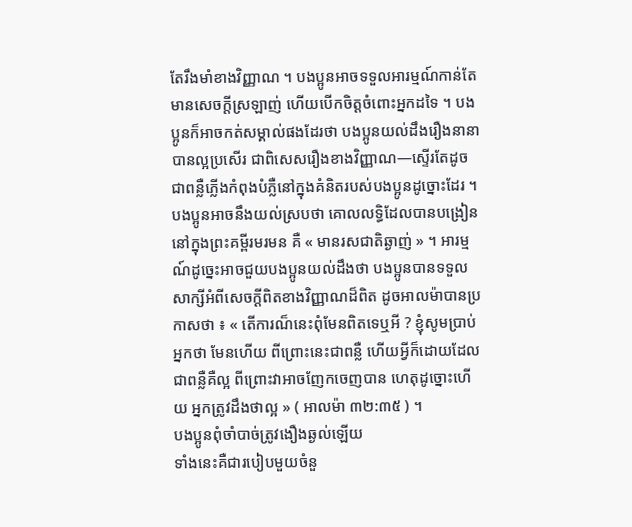តែរឹងមាំខាងវិញ្ញាណ ។ បងប្អូនអាចទទួលអារម្មណ៍កាន់តែមានសេចក្ដីស្រឡាញ់ ហើយបើកចិត្តចំពោះអ្នកដទៃ ។ បងប្អូនក៏អាចកត់សម្គាល់ផងដែរថា បងប្អូនយល់ដឹងរឿងនានាបានល្អប្រសើរ ជាពិសេសរឿងខាងវិញ្ញាណ—ស្ទើរតែដូចជាពន្លឺភ្លើងកំពុងបំភ្លឺនៅក្នុងគំនិតរបស់បងប្អូនដូច្នោះដែរ ។ បងប្អូនអាចនឹងយល់ស្របថា គោលលទ្ធិដែលបានបង្រៀននៅក្នុងព្រះគម្ពីរមរមន គឺ « មានរសជាតិឆ្ងាញ់ » ។ អារម្មណ៍ដូច្នេះអាចជួយបងប្អូនយល់ដឹងថា បងប្អូនបានទទួលសាក្សីអំពីសេចក្ដីពិតខាងវិញ្ញាណដ៏ពិត ដូចអាលម៉ាបានប្រកាសថា ៖ « តើការណ៏នេះពុំមែនពិតទេឬអី ? ខ្ញុំសូមប្រាប់អ្នកថា មែនហើយ ពីព្រោះនេះជាពន្លឺ ហើយអ្វីក៏ដោយដែលជាពន្លឺគឺល្អ ពីព្រោះវាអាចញែកចេញបាន ហេតុដូច្នោះហើយ អ្នកត្រូវដឹងថាល្អ » ( អាលម៉ា ៣២:៣៥ ) ។
បងប្អូនពុំចាំបាច់ត្រូវងឿងឆ្ងល់ឡើយ
ទាំងនេះគឺជារបៀបមួយចំនួ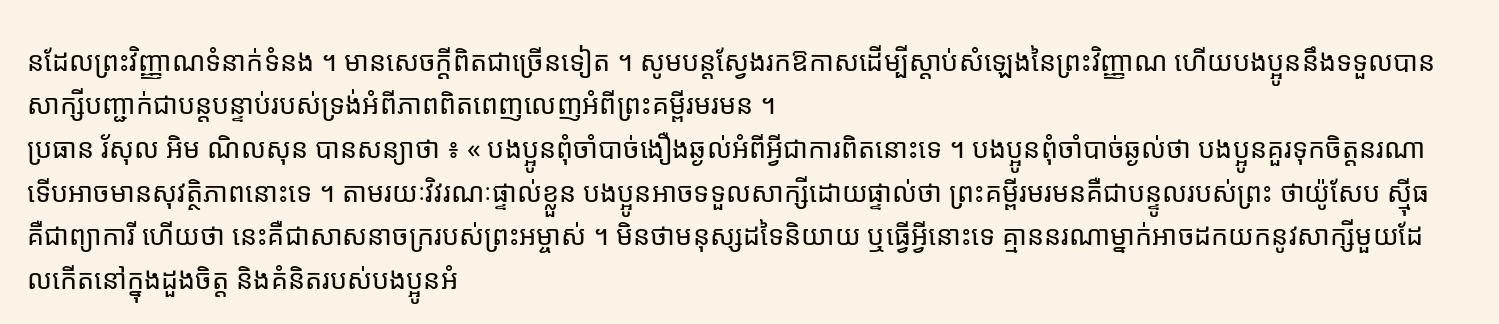នដែលព្រះវិញ្ញាណទំនាក់ទំនង ។ មានសេចក្ដីពិតជាច្រើនទៀត ។ សូមបន្ដស្វែងរកឱកាសដើម្បីស្ដាប់សំឡេងនៃព្រះវិញ្ញាណ ហើយបងប្អូននឹងទទួលបានសាក្សីបញ្ជាក់ជាបន្ដបន្ទាប់របស់ទ្រង់អំពីភាពពិតពេញលេញអំពីព្រះគម្ពីរមរមន ។
ប្រធាន រ័សុល អិម ណិលសុន បានសន្យាថា ៖ « បងប្អូនពុំចាំបាច់ងឿងឆ្ងល់អំពីអ្វីជាការពិតនោះទេ ។ បងប្អូនពុំចាំបាច់ឆ្ងល់ថា បងប្អូនគួរទុកចិត្តនរណាទើបអាចមានសុវត្ថិភាពនោះទេ ។ តាមរយៈវិវរណៈផ្ទាល់ខ្លួន បងប្អូនអាចទទួលសាក្សីដោយផ្ទាល់ថា ព្រះគម្ពីរមរមនគឺជាបន្ទូលរបស់ព្រះ ថាយ៉ូសែប ស៊្មីធគឺជាព្យាការី ហើយថា នេះគឺជាសាសនាចក្ររបស់ព្រះអម្ចាស់ ។ មិនថាមនុស្សដទៃនិយាយ ឬធ្វើអ្វីនោះទេ គ្មាននរណាម្នាក់អាចដកយកនូវសាក្សីមួយដែលកើតនៅក្នុងដួងចិត្ត និងគំនិតរបស់បងប្អូនអំ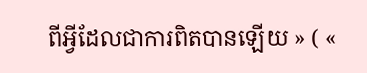ពីអ្វីដែលជាការពិតបានឡើយ » ( «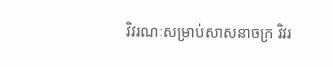វិវរណៈសម្រាប់សាសនាចក្រ វិវរ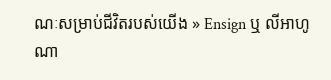ណៈសម្រាប់ជីវិតរបស់យើង » Ensign ឬ លីអាហូណា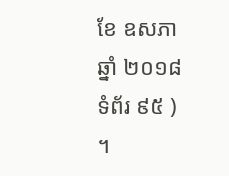ខែ ឧសភា ឆ្នាំ ២០១៨ ទំព័រ ៩៥ ) ។